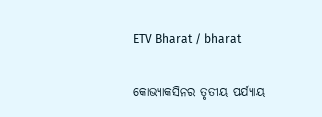ETV Bharat / bharat

କୋଭ୍ୟାକସିନର ତୃତୀୟ ପର୍ଯ୍ୟାୟ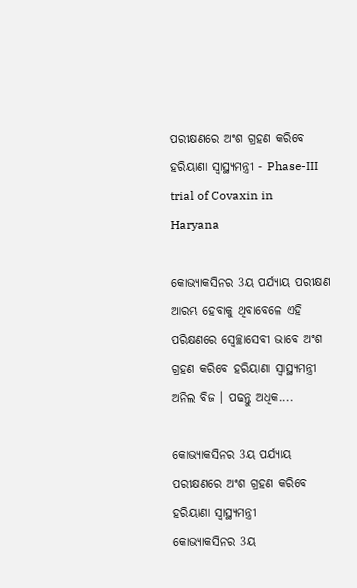ପରୀକ୍ଷଣରେ ଅଂଶ ଗ୍ରହଣ କରିବେ ହରିୟାଣା ସ୍ବାସ୍ଥ୍ୟମନ୍ତ୍ରୀ - Phase-III trial of Covaxin in Haryana

କୋଭ୍ୟାକସିନର 3ୟ ପର୍ଯ୍ୟାୟ ପରୀକ୍ଷଣ ଆରମ୍ଭ ହେବାକୁ ଥିବାବେଳେ ଏହି ପରିକ୍ଷଣରେ ସ୍ବେଚ୍ଛାସେବୀ ଭାବେ ଅଂଶ ଗ୍ରହଣ କରିବେ ହରିୟାଣା ସ୍ବାସ୍ଥ୍ୟମନ୍ତ୍ରୀ ଅନିଲ ବିଜ । ପଢନ୍ତୁ ଅଧିକ....

କୋଭ୍ୟାକସିନର 3ୟ ପର୍ଯ୍ୟାୟ ପରୀକ୍ଷଣରେ ଅଂଶ ଗ୍ରହଣ କରିବେ ହରିୟାଣା ସ୍ବାସ୍ଥ୍ୟମନ୍ତ୍ରୀ
କୋଭ୍ୟାକସିନର 3ୟ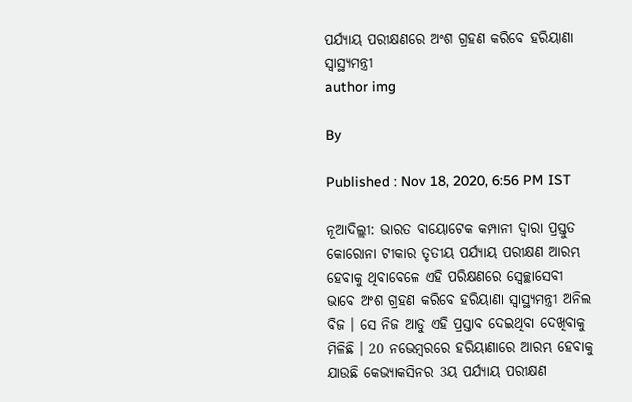ପର୍ଯ୍ୟାୟ ପରୀକ୍ଷଣରେ ଅଂଶ ଗ୍ରହଣ କରିବେ ହରିୟାଣା ସ୍ବାସ୍ଥ୍ୟମନ୍ତ୍ରୀ
author img

By

Published : Nov 18, 2020, 6:56 PM IST

ନୂଆଦିଲ୍ଲୀ: ଭାରତ ବାୟୋଟେକ କମ୍ପାନୀ ଦ୍ବାରା ପ୍ରସ୍ତୁତ କୋରୋନା ଟୀକାର ତୃତୀୟ ପର୍ଯ୍ୟାୟ ପରୀକ୍ଷଣ ଆରମ୍ଭ ହେବାକୁ ଥିବାବେଳେ ଏହି ପରିକ୍ଷଣରେ ସ୍ବେଚ୍ଛାସେବୀ ଭାବେ ଅଂଶ ଗ୍ରହଣ କରିବେ ହରିୟାଣା ସ୍ବାସ୍ଥ୍ୟମନ୍ତ୍ରୀ ଅନିଲ ବିଜ । ସେ ନିଜ ଆଡୁ ଏହି ପ୍ରସ୍ତାବ ଦେଇଥିବା ଦେଖିବାକୁ ମିଳିଛି । 20 ନଭେମ୍ବରରେ ହରିୟାଣାରେ ଆରମ୍ଭ ହେବାକୁ ଯାଉଛି କେଭ୍ୟାକସିନର 3ୟ ପର୍ଯ୍ୟାୟ ପରୀକ୍ଷଣ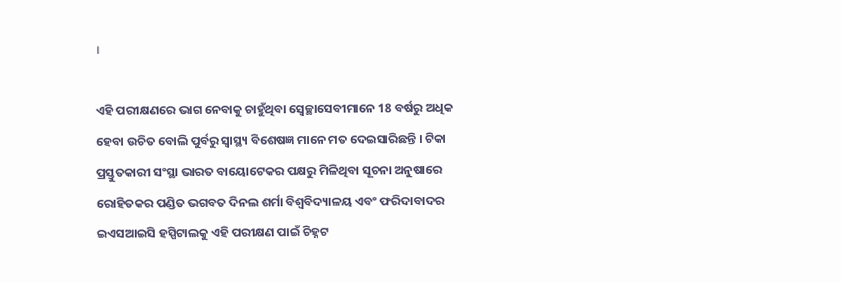।

ଏହି ପରୀକ୍ଷଣରେ ଭାଗ ନେବାକୁ ଚାହୁଁଥିବା ସ୍ବେଚ୍ଛାସେବୀମାନେ 18 ବର୍ଷରୁ ଅଧିକ ହେବା ଉଚିତ ବୋଲି ପୁର୍ବରୁ ସ୍ବାସ୍ଥ୍ୟ ବିଶେଷଜ୍ଞ ମାନେ ମତ ଦେଇସାରିଛନ୍ତି । ଟିକା ପ୍ରସ୍ତୁତକାରୀ ସଂସ୍ଥା ଭାରତ ବାୟୋଟେକର ପକ୍ଷରୁ ମିଳିଥିବା ସୂଚନା ଅନୁଷାରେ ରୋହିତକର ପଣ୍ଡିତ ଭଗବତ ଦିନଲ ଶର୍ମା ବିଶ୍ବବିଦ୍ୟାଳୟ ଏବଂ ଫରିଦାବାଦର ଇଏସଆଇସି ହସ୍ପିଟାଲକୁ ଏହି ପରୀକ୍ଷଣ ପାଇଁ ଚିହ୍ନଟ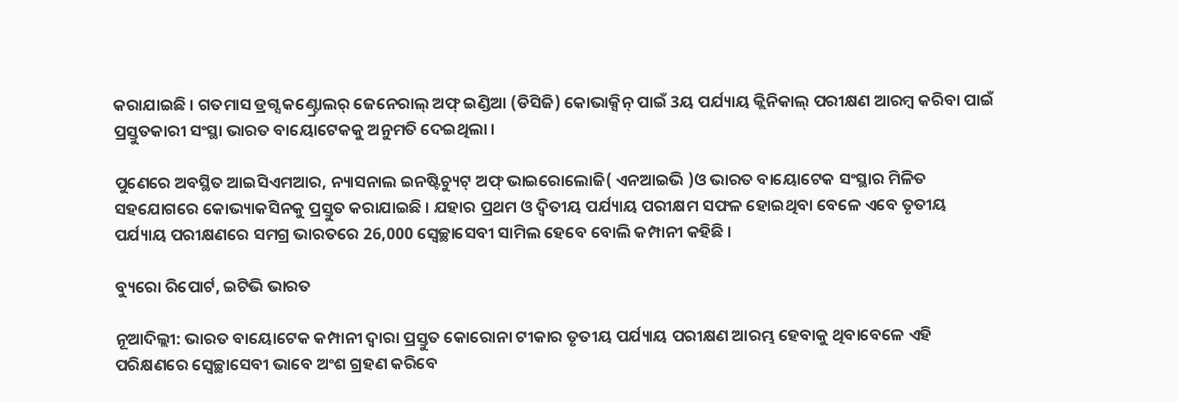କରାଯାଇଛି । ଗତମାସ ଡ୍ରଗ୍ସ କଣ୍ଟ୍ରୋଲର୍ ଜେନେରାଲ୍ ଅଫ୍ ଇଣ୍ଡିଆ (ଡିସିଜି) କୋଭାକ୍ସିନ୍ ପାଇଁ 3ୟ ପର୍ଯ୍ୟାୟ କ୍ଲିନିକାଲ୍ ପରୀକ୍ଷଣ ଆରମ୍ବ କରିବା ପାଇଁ ପ୍ରସ୍ତୁତକାରୀ ସଂସ୍ଥା ଭାରତ ବାୟୋଟେକକୁ ଅନୁମତି ଦେଇଥିଲା ।

ପୁଣେରେ ଅବସ୍ଥିତ ଆଇସିଏମଆର, ନ୍ୟାସନାଲ ଇନଷ୍ଟିଚ୍ୟୁଟ୍ ଅଫ୍ ଭାଇରୋଲୋଜି( ଏନଆଇଭି )ଓ ଭାରତ ବାୟୋଟେକ ସଂସ୍ଥାର ମିଳିତ ସହଯୋଗରେ କୋଭ୍ୟାକସିନକୁ ପ୍ରସ୍ତୁତ କରାଯାଇଛି । ଯହାର ପ୍ରଥମ ଓ ଦ୍ବିତୀୟ ପର୍ଯ୍ୟାୟ ପରୀକ୍ଷମ ସଫଳ ହୋଇଥିବା ବେଳେ ଏବେ ତୃତୀୟ ପର୍ଯ୍ୟାୟ ପରୀକ୍ଷଣରେ ସମଗ୍ର ଭାରତରେ 26,000 ସ୍ବେଚ୍ଛାସେବୀ ସାମିଲ ହେବେ ବୋଲି କମ୍ପାନୀ କହିଛି ।

ବ୍ୟୁରୋ ରିପୋର୍ଟ, ଇଟିଭି ଭାରତ

ନୂଆଦିଲ୍ଲୀ: ଭାରତ ବାୟୋଟେକ କମ୍ପାନୀ ଦ୍ବାରା ପ୍ରସ୍ତୁତ କୋରୋନା ଟୀକାର ତୃତୀୟ ପର୍ଯ୍ୟାୟ ପରୀକ୍ଷଣ ଆରମ୍ଭ ହେବାକୁ ଥିବାବେଳେ ଏହି ପରିକ୍ଷଣରେ ସ୍ବେଚ୍ଛାସେବୀ ଭାବେ ଅଂଶ ଗ୍ରହଣ କରିବେ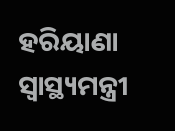ହରିୟାଣା ସ୍ବାସ୍ଥ୍ୟମନ୍ତ୍ରୀ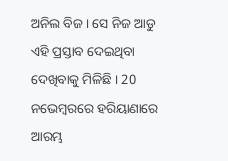ଅନିଲ ବିଜ । ସେ ନିଜ ଆଡୁ ଏହି ପ୍ରସ୍ତାବ ଦେଇଥିବା ଦେଖିବାକୁ ମିଳିଛି । 20 ନଭେମ୍ବରରେ ହରିୟାଣାରେ ଆରମ୍ଭ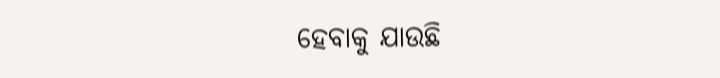ହେବାକୁ ଯାଉଛି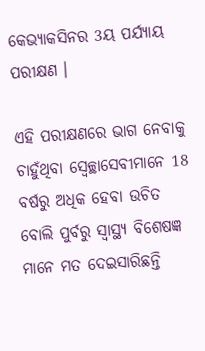କେଭ୍ୟାକସିନର 3ୟ ପର୍ଯ୍ୟାୟ ପରୀକ୍ଷଣ ।

ଏହି ପରୀକ୍ଷଣରେ ଭାଗ ନେବାକୁ ଚାହୁଁଥିବା ସ୍ବେଚ୍ଛାସେବୀମାନେ 18 ବର୍ଷରୁ ଅଧିକ ହେବା ଉଚିତ ବୋଲି ପୁର୍ବରୁ ସ୍ବାସ୍ଥ୍ୟ ବିଶେଷଜ୍ଞ ମାନେ ମତ ଦେଇସାରିଛନ୍ତି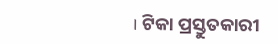। ଟିକା ପ୍ରସ୍ତୁତକାରୀ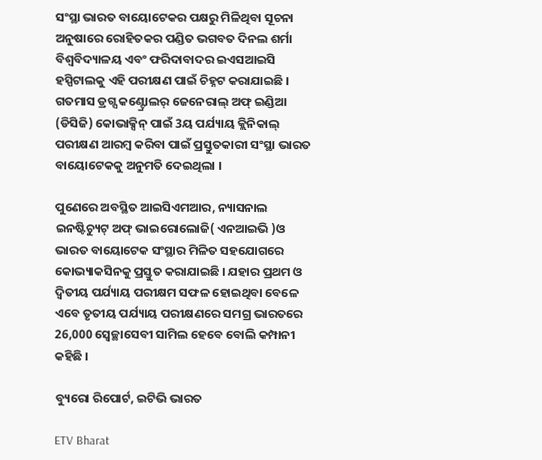ସଂସ୍ଥା ଭାରତ ବାୟୋଟେକର ପକ୍ଷରୁ ମିଳିଥିବା ସୂଚନା ଅନୁଷାରେ ରୋହିତକର ପଣ୍ଡିତ ଭଗବତ ଦିନଲ ଶର୍ମା ବିଶ୍ବବିଦ୍ୟାଳୟ ଏବଂ ଫରିଦାବାଦର ଇଏସଆଇସି ହସ୍ପିଟାଲକୁ ଏହି ପରୀକ୍ଷଣ ପାଇଁ ଚିହ୍ନଟ କରାଯାଇଛି । ଗତମାସ ଡ୍ରଗ୍ସ କଣ୍ଟ୍ରୋଲର୍ ଜେନେରାଲ୍ ଅଫ୍ ଇଣ୍ଡିଆ (ଡିସିଜି) କୋଭାକ୍ସିନ୍ ପାଇଁ 3ୟ ପର୍ଯ୍ୟାୟ କ୍ଲିନିକାଲ୍ ପରୀକ୍ଷଣ ଆରମ୍ବ କରିବା ପାଇଁ ପ୍ରସ୍ତୁତକାରୀ ସଂସ୍ଥା ଭାରତ ବାୟୋଟେକକୁ ଅନୁମତି ଦେଇଥିଲା ।

ପୁଣେରେ ଅବସ୍ଥିତ ଆଇସିଏମଆର, ନ୍ୟାସନାଲ ଇନଷ୍ଟିଚ୍ୟୁଟ୍ ଅଫ୍ ଭାଇରୋଲୋଜି( ଏନଆଇଭି )ଓ ଭାରତ ବାୟୋଟେକ ସଂସ୍ଥାର ମିଳିତ ସହଯୋଗରେ କୋଭ୍ୟାକସିନକୁ ପ୍ରସ୍ତୁତ କରାଯାଇଛି । ଯହାର ପ୍ରଥମ ଓ ଦ୍ବିତୀୟ ପର୍ଯ୍ୟାୟ ପରୀକ୍ଷମ ସଫଳ ହୋଇଥିବା ବେଳେ ଏବେ ତୃତୀୟ ପର୍ଯ୍ୟାୟ ପରୀକ୍ଷଣରେ ସମଗ୍ର ଭାରତରେ 26,000 ସ୍ବେଚ୍ଛାସେବୀ ସାମିଲ ହେବେ ବୋଲି କମ୍ପାନୀ କହିଛି ।

ବ୍ୟୁରୋ ରିପୋର୍ଟ, ଇଟିଭି ଭାରତ

ETV Bharat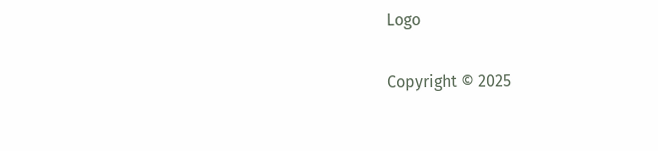Logo

Copyright © 2025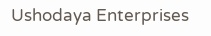Ushodaya Enterprises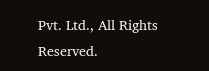Pvt. Ltd., All Rights Reserved.